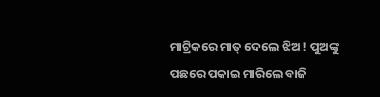ମାଟ୍ରିକରେ ମାତ୍ ଦେଲେ ଝିଅ ! ପୁଅଙ୍କୁ ପଛରେ ପକାଇ ମାରିଲେ ବାଜି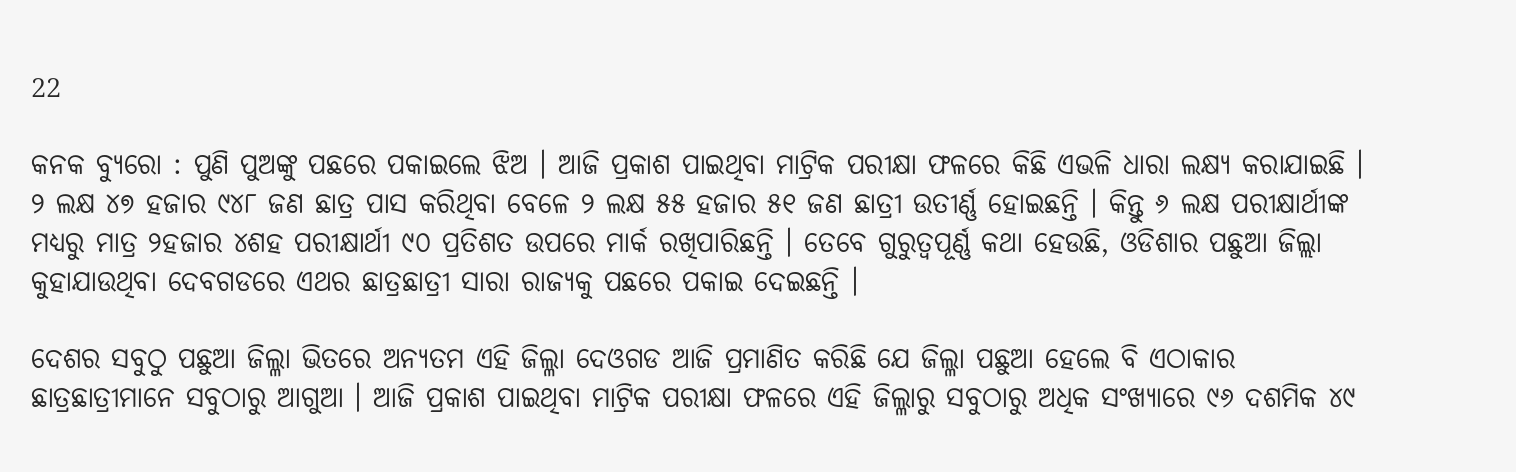22

କନକ ବ୍ୟୁରୋ : ପୁଣି ପୁଅଙ୍କୁ ପଛରେ ପକାଇଲେ ଝିଅ । ଆଜି ପ୍ରକାଶ ପାଇଥିବା ମାଟ୍ରିକ ପରୀକ୍ଷା ଫଳରେ କିଛି ଏଭଳି ଧାରା ଲକ୍ଷ୍ୟ କରାଯାଇଛି । ୨ ଲକ୍ଷ ୪୭ ହଜାର ୯୪୮ ଜଣ ଛାତ୍ର ପାସ କରିଥିବା ବେଳେ ୨ ଲକ୍ଷ ୫୫ ହଜାର ୫୧ ଜଣ ଛାତ୍ରୀ ଉତୀର୍ଣ୍ଣ ହୋଇଛନ୍ତି । କିନ୍ତୁ ୬ ଲକ୍ଷ ପରୀକ୍ଷାର୍ଥୀଙ୍କ ମଧ୍ୟରୁ ମାତ୍ର ୨ହଜାର ୪ଶହ ପରୀକ୍ଷାର୍ଥୀ ୯୦ ପ୍ରତିଶତ ଉପରେ ମାର୍କ ରଖିପାରିଛନ୍ତି । ତେବେ ଗୁରୁତ୍ୱପୂର୍ଣ୍ଣ କଥା ହେଉଛି, ଓଡିଶାର ପଛୁଆ ଜିଲ୍ଲା କୁହାଯାଉଥିବା ଦେବଗଡରେ ଏଥର ଛାତ୍ରଛାତ୍ରୀ ସାରା ରାଜ୍ୟକୁ ପଛରେ ପକାଇ ଦେଇଛନ୍ତି ।

ଦେଶର ସବୁଠୁ ପଛୁଆ ଜିଲ୍ଳା ଭିତରେ ଅନ୍ୟତମ ଏହି ଜିଲ୍ଳା ଦେଓଗଡ ଆଜି ପ୍ରମାଣିତ କରିଛି ଯେ ଜିଲ୍ଳା ପଛୁଆ ହେଲେ ବି ଏଠାକାର ଛାତ୍ରଛାତ୍ରୀମାନେ ସବୁଠାରୁ ଆଗୁଆ । ଆଜି ପ୍ରକାଶ ପାଇଥିବା ମାଟ୍ରିକ ପରୀକ୍ଷା ଫଳରେ ଏହି ଜିଲ୍ଳାରୁ ସବୁଠାରୁ ଅଧିକ ସଂଖ୍ୟାରେ ୯୬ ଦଶମିକ ୪୯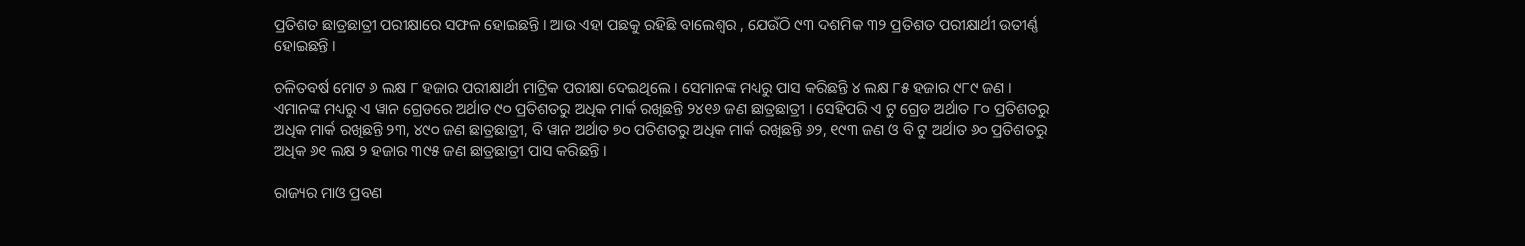ପ୍ରତିଶତ ଛାତ୍ରଛାତ୍ରୀ ପରୀକ୍ଷାରେ ସଫଳ ହୋଇଛନ୍ତି । ଆଉ ଏହା ପଛକୁ ରହିଛି ବାଲେଶ୍ୱର , ଯେଉଁଠି ୯୩ ଦଶମିକ ୩୨ ପ୍ରତିଶତ ପରୀକ୍ଷାର୍ଥୀ ଉତୀର୍ଣ୍ଣ ହୋଇଛନ୍ତି ।

ଚଳିତବର୍ଷ ମୋଟ ୬ ଲକ୍ଷ ୮ ହଜାର ପରୀକ୍ଷାର୍ଥୀ ମାଟ୍ରିକ ପରୀକ୍ଷା ଦେଇଥିଲେ । ସେମାନଙ୍କ ମଧ୍ୟରୁ ପାସ କରିଛନ୍ତି ୪ ଲକ୍ଷ ୮୫ ହଜାର ୯୮୯ ଜଣ । ଏମାନଙ୍କ ମଧ୍ୟରୁ ଏ ୱାନ ଗ୍ରେଡରେ ଅର୍ଥାତ ୯୦ ପ୍ରତିଶତରୁ ଅଧିକ ମାର୍କ ରଖିଛନ୍ତି ୨୪୧୬ ଜଣ ଛାତ୍ରଛାତ୍ରୀ । ସେହିପରି ଏ ଟୁ ଗ୍ରେଡ ଅର୍ଥାତ ୮୦ ପ୍ରତିଶତରୁ ଅଧିକ ମାର୍କ ରଖିଛନ୍ତି ୨୩, ୪୯୦ ଜଣ ଛାତ୍ରଛାତ୍ରୀ, ବି ୱାନ ଅର୍ଥାତ ୭୦ ପତିଶତରୁ ଅଧିକ ମାର୍କ ରଖିଛନ୍ତି ୬୨, ୧୯୩ ଜଣ ଓ ବି ଟୁ ଅର୍ଥାତ ୬୦ ପ୍ରତିଶତରୁ ଅଧିକ ୬୧ ଲକ୍ଷ ୨ ହଜାର ୩୯୫ ଜଣ ଛାତ୍ରଛାତ୍ରୀ ପାସ କରିଛନ୍ତି ।

ରାଜ୍ୟର ମାଓ ପ୍ରବଣ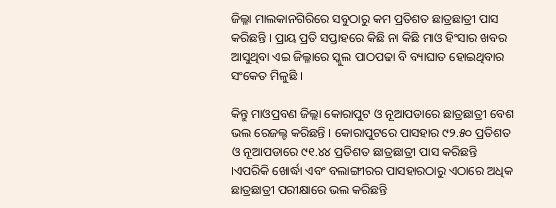ଜିଲ୍ଳା ମାଲକାନଗିରିରେ ସବୁଠାରୁ କମ ପ୍ରତିଶତ ଛାତ୍ରଛାତ୍ରୀ ପାସ କରିଛନ୍ତି । ପ୍ରାୟ ପ୍ରତି ସପ୍ତାହରେ କିଛି ନା କିଛି ମାଓ ହିଂସାର ଖବର ଆସୁଥିବା ଏଇ ଜିଲ୍ଳାରେ ସ୍କୁଲ ପାଠପଢା ବି ବ୍ୟାଘାତ ହୋଇଥିବାର ସଂକେତ ମିଳୁଛି ।

କିନ୍ତୁ ମାଓପ୍ରବଣ ଜିଲ୍ଲା କୋରାପୁଟ ଓ ନୂଆପଡାରେ ଛାତ୍ରଛାତ୍ରୀ ବେଶ ଭଲ ରେଜଲ୍ଟ କରିଛନ୍ତି । କୋରାପୁଟରେ ପାସହାର ୯୨.୫୦ ପ୍ରତିଶତ ଓ ନୂଆପଡାରେ ୯୧.୪୪ ପ୍ରତିଶତ ଛାତ୍ରଛାତ୍ରୀ ପାସ କରିଛନ୍ତି ।ଏପରିକି ଖୋର୍ଦ୍ଧା ଏବଂ ବଲାଙ୍ଗୀରର ପାସହାରଠାରୁ ଏଠାରେ ଅଧିକ ଛାତ୍ରଛାତ୍ରୀ ପରୀକ୍ଷାରେ ଭଲ କରିଛନ୍ତି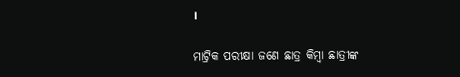।

ମାଟ୍ରିକ ପରୀକ୍ଷା ଜଣେ ଛାତ୍ର କିମ୍ବା ଛାତ୍ରୀଙ୍କ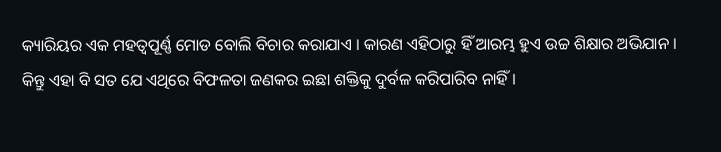କ୍ୟାରିୟର ଏକ ମହତ୍ୱପୂର୍ଣ୍ଣ ମୋଡ ବୋଲି ବିଚାର କରାଯାଏ । କାରଣ ଏହିଠାରୁ ହିଁ ଆରମ୍ଭ ହୁଏ ଉଚ୍ଚ ଶିକ୍ଷାର ଅଭିଯାନ । କିନ୍ତୁ ଏହା ବି ସତ ଯେ ଏଥିରେ ବିଫଳତା ଜଣକର ଇଛା ଶକ୍ତିକୁ ଦୁର୍ବଳ କରିପାରିବ ନାହିଁ ।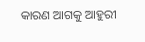କାରଣ ଆଗକୁ ଆହୁରୀ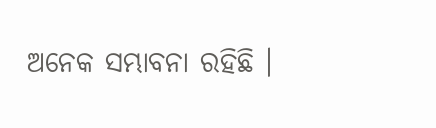ଅନେକ ସମ୍ଭାବନା ରହିଛି ।